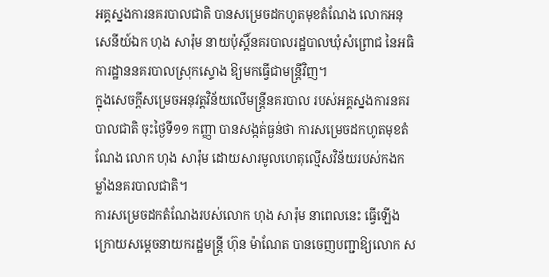អគ្គស្នងការនគរបាលជាតិ បានសម្រេចដកហូតមុខតំណែង លោកអនុសេនីយ៍ឯក ហុង សារ៉ុម នាយប៉ុស្ដិ៍នគរបាលរដ្ឋបាលឃុំសំព្រោជ នៃអធិការដ្ឋាននគរបាលស្រុកស្ទោង ឱ្យមកធ្វើជាមន្ដ្រីវិញ។
ក្នុងសេចក្តីសម្រេចអនុវត្តវិន័យលើមន្រ្តីនគរបាល របស់អគ្គស្នងការនគរបាលជាតិ ចុះថ្ងៃទី១១ កញ្ញា បានសង្កត់ធ្ងន់ថា ការសម្រេចដកហូតមុខតំណែង លោក ហុង សារ៉ុម ដោយសារមូលហេតុល្មើសវិន័យរបស់កងកម្លាំងនគរបាលជាតិ។
ការសម្រេចដកតំណែងរបស់លោក ហុង សារ៉ុម នាពេលនេះ ធ្វើឡើងក្រោយសម្ដេចនាយករដ្ឋមន្ត្រី ហ៊ុន ម៉ាណែត បានចេញបញ្ជាឱ្យលោក ស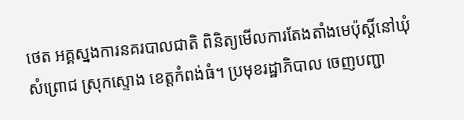ថេត អគ្គស្នងការនគរបាលជាតិ ពិនិត្យមើលការតែងតាំងមេប៉ុស្តិ៍នៅឃុំសំព្រោជ ស្រុកស្ទោង ខេត្តកំពង់ធំ។ ប្រមុខរដ្ឋាភិបាល ចេញបញ្ជា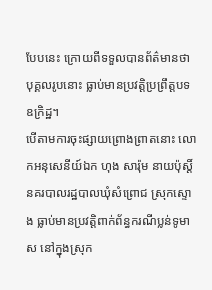បែបនេះ ក្រោយពីទទួលបានព័ត៌មានថា បុគ្គលរូបនោះ ធ្លាប់មានប្រវត្តិប្រព្រឹត្តបទឧក្រិដ្ឋ។
បើតាមការចុះផ្សាយព្រោងព្រាតនោះ លោកអនុសេនីយ៍ឯក ហុង សារ៉ុម នាយប៉ុស្ដិ៍នគរបាលរដ្ឋបាលឃុំសំព្រោជ ស្រុកស្ទោង ធ្លាប់មានប្រវត្តិពាក់ព័ន្ធករណីប្លន់ទូមាស នៅក្នុងស្រុក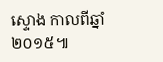ស្ទោង កាលពីឆ្នាំ២០១៥៕